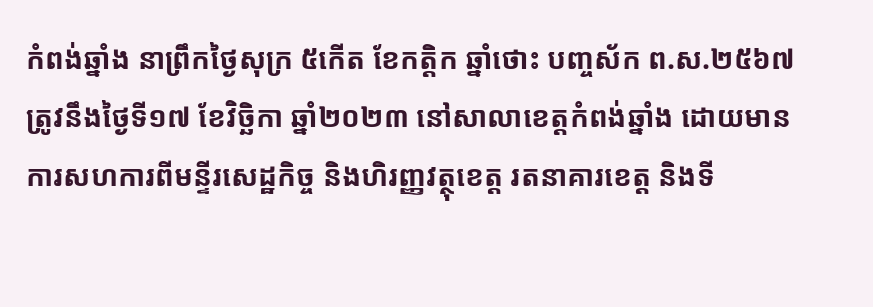កំពង់ឆ្នាំង នាព្រឹកថ្ងៃសុក្រ ៥កើត ខែកត្តិក ឆ្នាំថោះ បញ្ចស័ក ព.ស.២៥៦៧ ត្រូវនឹងថ្ងៃទី១៧ ខែវិច្ឆិកា ឆ្នាំ២០២៣ នៅសាលាខេត្តកំពង់ឆ្នាំង ដោយមានការសហការពីមន្ទីរសេដ្ឋកិច្ច និងហិរញ្ញវត្ថុខេត្ត រតនាគារខេត្ត និងទី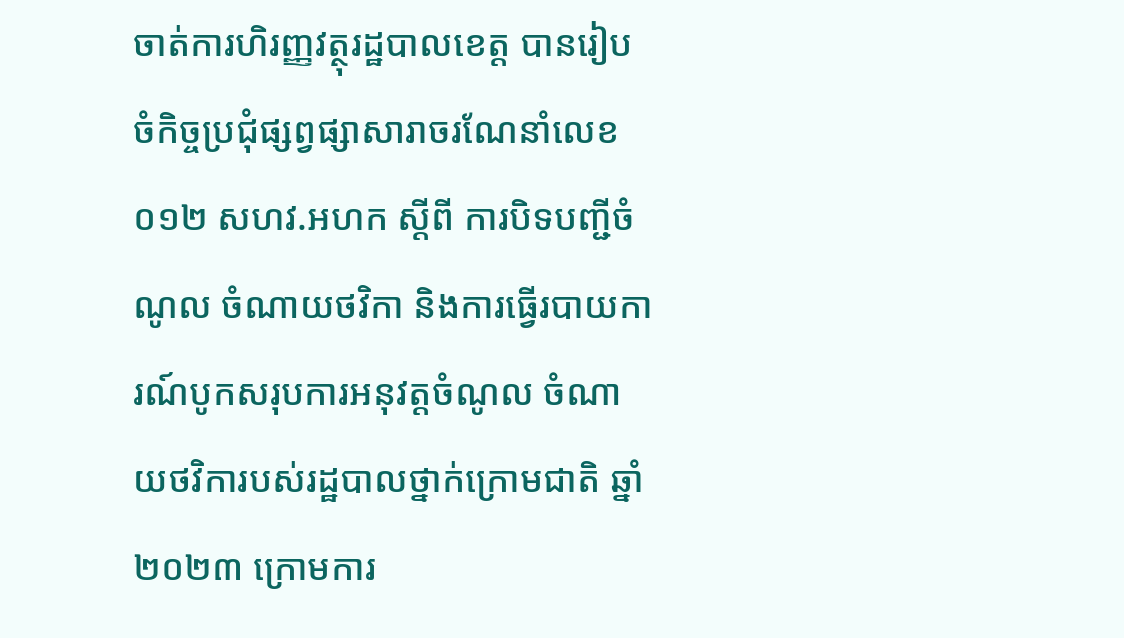ចាត់ការហិរញ្ញវត្ថុរដ្ឋបាលខេត្ត បានរៀបចំកិច្ចប្រជុំផ្សព្វផ្សាសារាចរណែនាំលេខ ០១២ សហវ.អហក ស្ដីពី ការបិទបញ្ជីចំណូល ចំណាយថវិកា និងការធ្វើរបាយការណ៍បូកសរុបការអនុវត្តចំណូល ចំណាយថវិការបស់រដ្ឋបាលថ្នាក់ក្រោមជាតិ ឆ្នាំ២០២៣ ក្រោមការ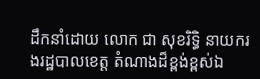ដឹកនាំដោយ លោក ជា សុខរិទ្ធិ នាយករងរដ្ឋបាលខេត្ត តំណាងដ៏ខ្ពង់ខ្ពស់ឯ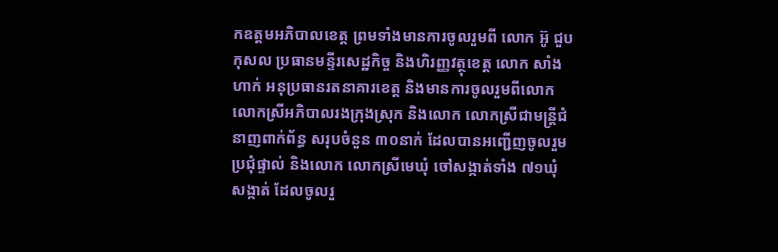កឧត្តមអភិបាលខេត្ត ព្រមទាំងមានការចូលរួមពី លោក អ៊ូ ជួបកុសល ប្រធានមន្ទីរសេដ្ឋកិច្ច និងហិរញ្ញវត្ថុខេត្ត លោក សាំង ហាក់ អនុប្រធានរតនាគារខេត្ត និងមានការចូលរួមពីលោក លោកស្រីអភិបាលរងក្រុងស្រុក និងលោក លោកស្រីជាមន្ត្រីជំនាញពាក់ព័ន្ធ សរុបចំនួន ៣០នាក់ ដែលបានអញ្ជើញចូលរួមប្រជុំផ្ទាល់ និងលោក លោកស្រីមេឃុំ ចៅសង្កាត់ទាំង ៧១ឃុំ សង្កាត់ ដែលចូលរួ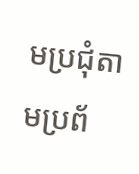មប្រជុំតាមប្រព័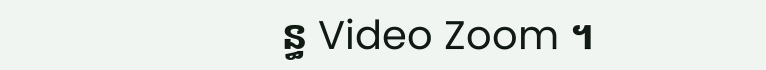ន្ធ Video Zoom ។